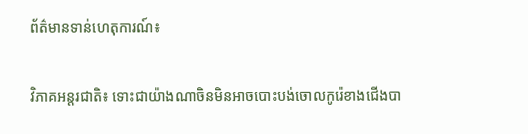ព័ត៌មានទាន់ហេតុការណ៍៖

វិភាគអន្តរជាតិ៖ ទោះជាយ៉ាងណាចិនមិនអាចបោះបង់ចោលកូរ៉េខាងជើងបា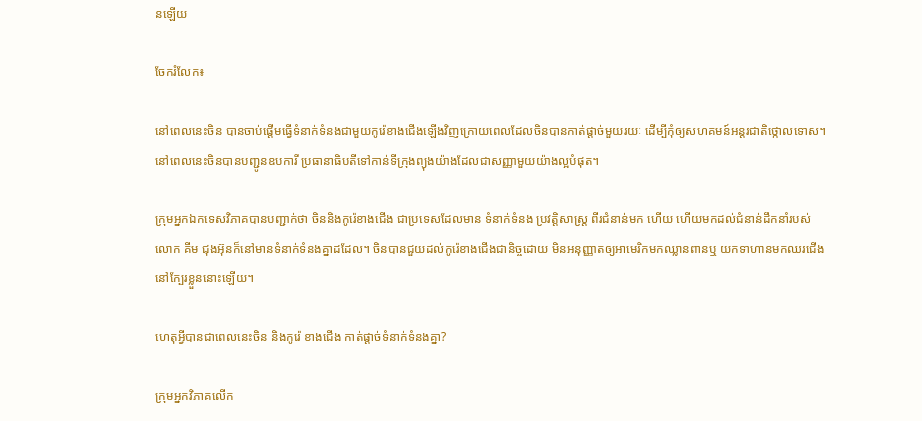នឡើយ

ចែករំលែក៖

នៅពេលនេះចិន បានចាប់ផ្តើមធ្វើទំនាក់ទំនងជាមួយកូរ៉េខាងជើងឡើងវិញក្រោយពេលដែលចិនបានកាត់ផ្តាច់មួយរយៈ ដើម្បីកំុឲ្យសហគមន៍អន្តរជាតិថ្កោលទោស។ នៅពេលនេះចិនបានបញ្ជូនឧបការី ប្រធានាធិបតីទៅកាន់ទីក្រុងព្យុងយ៉ាងដែលជាសញ្ញាមួយយ៉ាងល្អបំផុត។

ក្រុមអ្នកឯកទេសវិភាគបានបញ្ជាក់ថា ចិននិងកូរ៉េខាងជើង ជាប្រទេសដែលមាន ទំនាក់ទំនង ប្រវត្តិសាស្ត្រ ពីរជំនាន់មក ហើយ ហើយមកដល់ជំនាន់ដឹកនាំរបស់ លោក គីម ជុងអ៊ុនក៏នៅមានទំនាក់ទំនងគ្នាដដែល។ ចិនបានជួយដល់កូរ៉េខាងជើងជានិច្ចដោយ មិនអនុញ្ញាតឲ្យអាមេរិកមកឈ្លានពានឬ យកទាហានមកឈរជើងនៅក្បែរខ្លួននោះឡើយ។

ហេតុអ្វីបានជាពេលនេះចិន និងកូរ៉េ ខាងជើង កាត់ផ្តាច់ទំនាក់ទំនងគ្នា?

ក្រុមអ្នកវិភាគលើក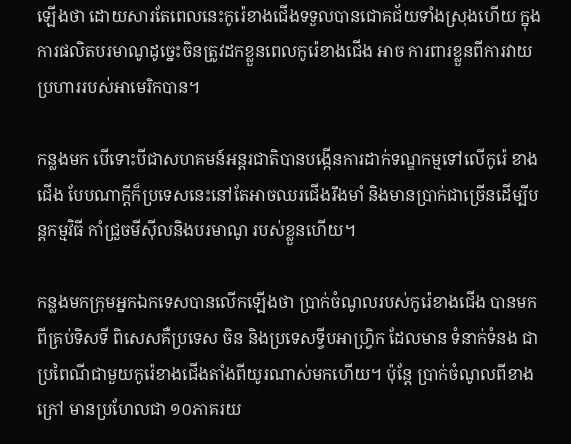ឡើងថា ដោយសារតែពេលនេះកូរ៉េខាងជើងទទួលបានជោគជ័យទាំងស្រុងហើយ ក្នុងការផលិតបរមាណូដូច្នេះចិនត្រូវដកខ្លួនពេលកូរ៉េខាងជើង អាច ការពារខ្លួនពីការវាយប្រហាររបស់អាមេរិកបាន។

កន្លងមក បើទោះបីជាសហគមន៍អន្តរជាតិបានបង្កើនការដាក់ទណ្ឌកម្មទៅលើកូរ៉េ ខាងជើង បែបណាក្តីក៏ប្រទេសនេះនៅតែអាចឈរជើងរឹងមាំ និងមានប្រាក់ជាច្រើនដើម្បីបន្តកម្មវិធី កាំជ្រួចមីស៊ីលនិងបរមាណូ របស់ខ្លួនហើយ។

កន្លងមកក្រុមអ្នកឯកទេសបានលើកឡើងថា ប្រាក់ចំណូលរបស់កូរ៉េខាងជើង បានមកពីគ្រប់ទិសទី ពិសេសគឺប្រទេស ចិន និងប្រទេសទ្វីបអាហ្វ្រិក ដែលមាន ទំនាក់ទំនង ជាប្រពៃណីជាមួយកូរ៉េខាងជើងតាំងពីយូរណាស់មកហើយ។ ប៉ុន្តែ ប្រាក់ចំណូលពីខាងក្រៅ មានប្រហែលជា ១០ភាគរយ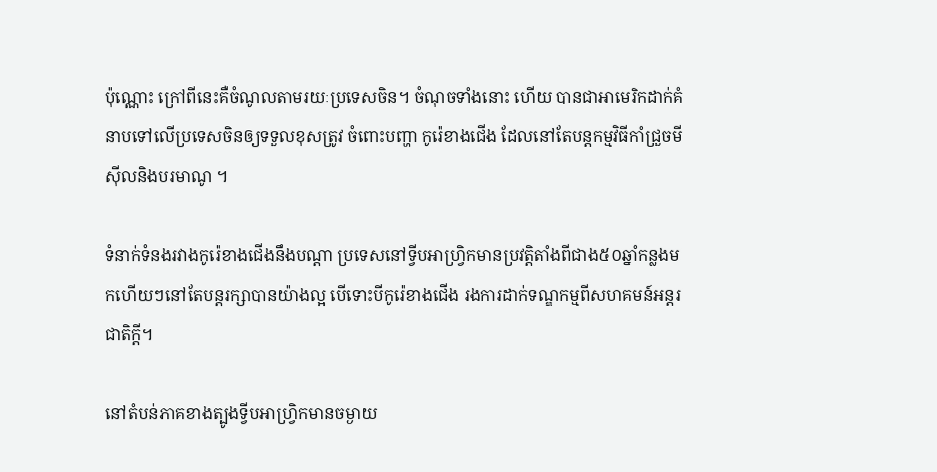ប៉ុណ្ណោះ ក្រៅពីនេះគឺចំណូលតាមរយៈប្រទេសចិន។ ចំណុចទាំងនោះ ហើយ បានជាអាមេរិកដាក់គំនាបទៅលើប្រទេសចិនឲ្យទទួលខុសត្រូវ ចំពោះបញ្ហា កូរ៉េខាងជើង ដែលនៅតែបន្តកម្មវិធីកាំជ្រួចមីស៊ីលនិងបរមាណូ ។

ទំនាក់ទំនងរវាងកូរ៉េខាងជើងនឹងបណ្តា ប្រទេសនៅទ្វីបអាហ្វ្រិកមានប្រវត្តិតាំងពីជាង៥០ឆ្នាំកន្លងមកហើយៗនៅតែបន្តរក្សាបានយ៉ាងល្អ បើទោះបីកូរ៉េខាងជើង រងការដាក់ទណ្ឌកម្មពីសហគមន៍អន្តរជាតិក្តី។

នៅតំបន់ភាគខាងត្បូងទ្វីបអាហ្វ្រិកមានចម្ងាយ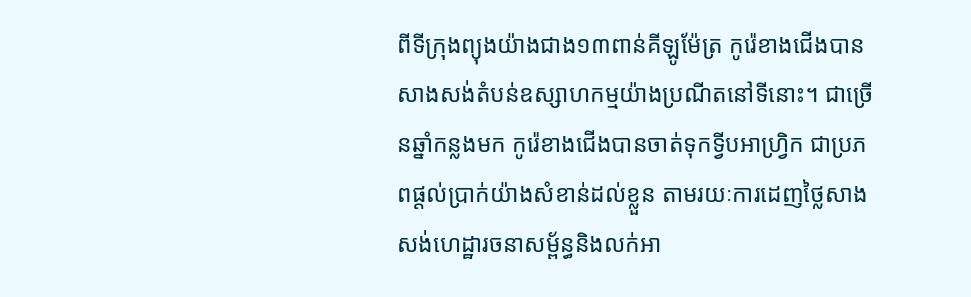ពីទីក្រុងព្យុងយ៉ាងជាង១៣ពាន់គីឡូម៉ែត្រ កូរ៉េខាងជើងបានសាងសង់តំបន់ឧស្សាហកម្មយ៉ាងប្រណីតនៅទីនោះ។ ជាច្រើនឆ្នាំកន្លងមក កូរ៉េខាងជើងបានចាត់ទុកទ្វីបអាហ្វ្រិក ជាប្រភពផ្តល់ប្រាក់យ៉ាងសំខាន់ដល់ខ្លួន តាមរយៈការដេញថ្លៃសាងសង់ហេដ្ឋារចនាសម្ព័ន្ធនិងលក់អា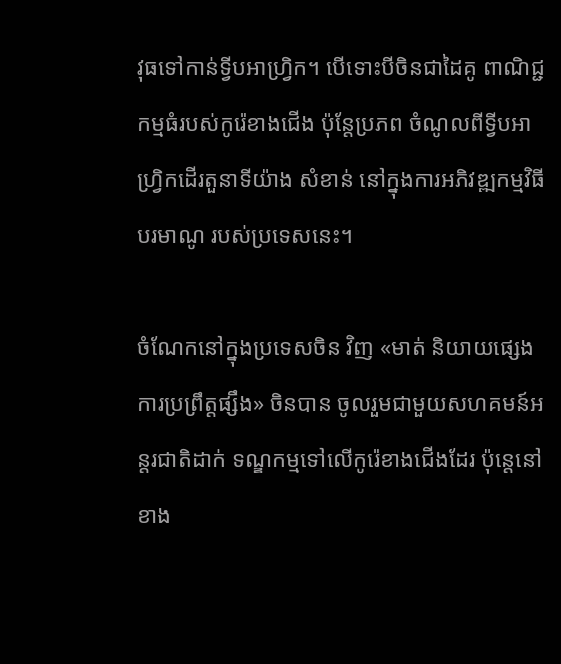វុធទៅកាន់ទ្វីបអាហ្វ្រិក។ បើទោះបីចិនជាដៃគូ ពាណិជ្ជកម្មធំរបស់កូរ៉េខាងជើង ប៉ុន្តែប្រភព ចំណូលពីទ្វីបអាហ្វ្រិកដើរតួនាទីយ៉ាង សំខាន់ នៅក្នុងការអភិវឌ្ឍកម្មវិធីបរមាណូ របស់ប្រទេសនេះ។

ចំណែកនៅក្នុងប្រទេសចិន វិញ «មាត់ និយាយផ្សេងការប្រព្រឹត្តផ្សឹង» ចិនបាន ចូលរួមជាមួយសហគមន៍អន្តរជាតិដាក់ ទណ្ឌកម្មទៅលើកូរ៉េខាងជើងដែរ ប៉ុន្តេនៅខាង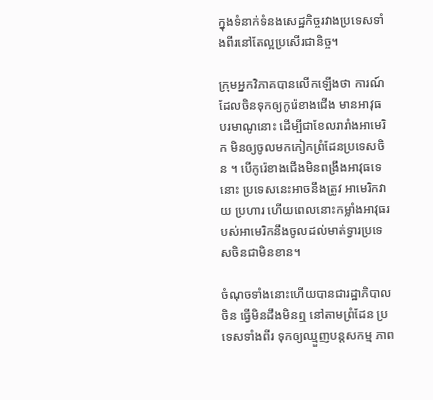ក្នុងទំនាក់ទំនងសេដ្ឋកិច្ចរវាងប្រទេសទាំងពីរនៅតែល្អប្រសើរជានិច្ច។

ក្រុមអ្នកវិភាគបានលើកឡើងថា ការណ៍ ដែលចិនទុកឲ្យកូរ៉េខាងជើង មានអាវុធ បរមាណូនោះ ដើម្បីជាខែលរារាំងអាមេរិក មិនឲ្យចូលមកកៀកព្រំដែនប្រទេសចិន ។ បើកូរ៉េខាងជើងមិនពង្រឹងអាវុធទេនោះ ប្រទេសនេះអាចនឹងត្រូវ អាមេរិកវាយ ប្រហារ ហើយពេលនោះកម្លាំងអាវុធរបស់អាមេរិកនឹងចូលដល់មាត់ទ្វារប្រទេសចិនជាមិនខាន។

ចំណុចទាំងនោះហើយបានជារដ្ឋាភិបាលចិន ធ្វើមិនដឹងមិនឮ នៅតាមព្រំដែន ប្រទេសទាំងពីរ ទុកឲ្យឈ្មួញបន្តសកម្ម ភាព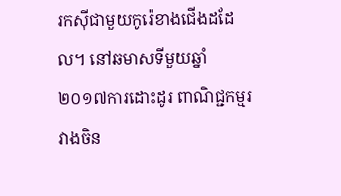រកសុីជាមួយកូរ៉េខាងជើងដដែល។ នៅឆមាសទីមួយឆ្នាំ២០១៧ការដោះដូរ ពាណិជ្ជកម្មរវាងចិន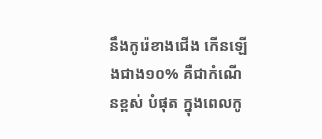នឹងកូរ៉េខាងជើង កើនឡើងជាង១០% គឺជាកំណើនខ្ពស់ បំផុត ក្នុងពេលកូ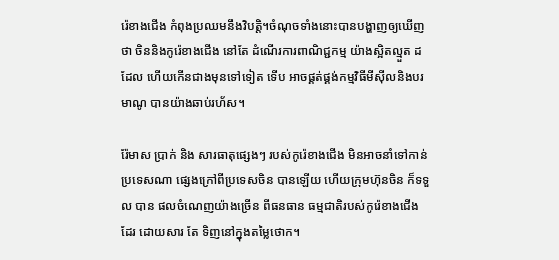រ៉េខាងជើង កំពុងប្រឈមនឹងវិបត្តិ។ចំណុចទាំងនោះបានបង្ហាញឲ្យឃើញថា ចិននិងកូរ៉េខាងជើង នៅតែ ដំណើរការពាណិជ្ជកម្ម យ៉ាងស្អិតល្មួត ដដែល ហើយកើនជាងមុនទៅទៀត ទើប អាចផ្គត់ផ្គង់កម្មវិធីមីស៊ីលនិងបរមាណូ បានយ៉ាងឆាប់រហ័ស។

រ៉ែមាស ប្រាក់ និង សារធាតុផ្សេងៗ របស់កូរ៉េខាងជើង មិនអាចនាំទៅកាន់ ប្រទេសណា ផ្សេងក្រៅពីប្រទេសចិន បានឡើយ ហើយក្រុមហ៊ុនចិន ក៏ទទួល បាន ផលចំណេញយ៉ាងច្រើន ពីធនធាន ធម្មជាតិរបស់កូរ៉េខាងជើងដែរ ដោយសារ តែ ទិញនៅក្នុងតម្លៃថោក។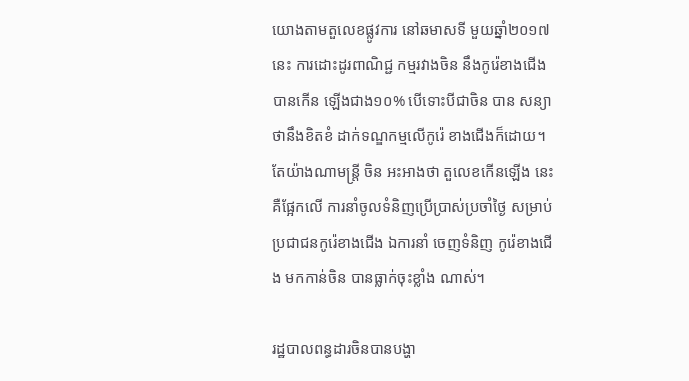យោងតាមតួលេខផ្លូវការ នៅឆមាសទី មួយឆ្នាំ២០១៧នេះ ការដោះដូរពាណិជ្ជ កម្មរវាងចិន នឹងកូរ៉េខាងជើង បានកើន ឡើងជាង១០% បើទោះបីជាចិន បាន សន្យាថានឹងខិតខំ ដាក់ទណ្ឌកម្មលើកូរ៉េ ខាងជើងក៏ដោយ។ តែយ៉ាងណាមន្ត្រី ចិន អះអាងថា តួលេខកើនឡើង នេះគឺផ្អែកលើ ការនាំចូលទំនិញប្រើប្រាស់ប្រចាំថ្ងៃ សម្រាប់ ប្រជាជនកូរ៉េខាងជើង ឯការនាំ ចេញទំនិញ កូរ៉េខាងជើង មកកាន់ចិន បានធ្លាក់ចុះខ្លាំង ណាស់។

រដ្ឋបាលពន្ធដារចិនបានបង្ហា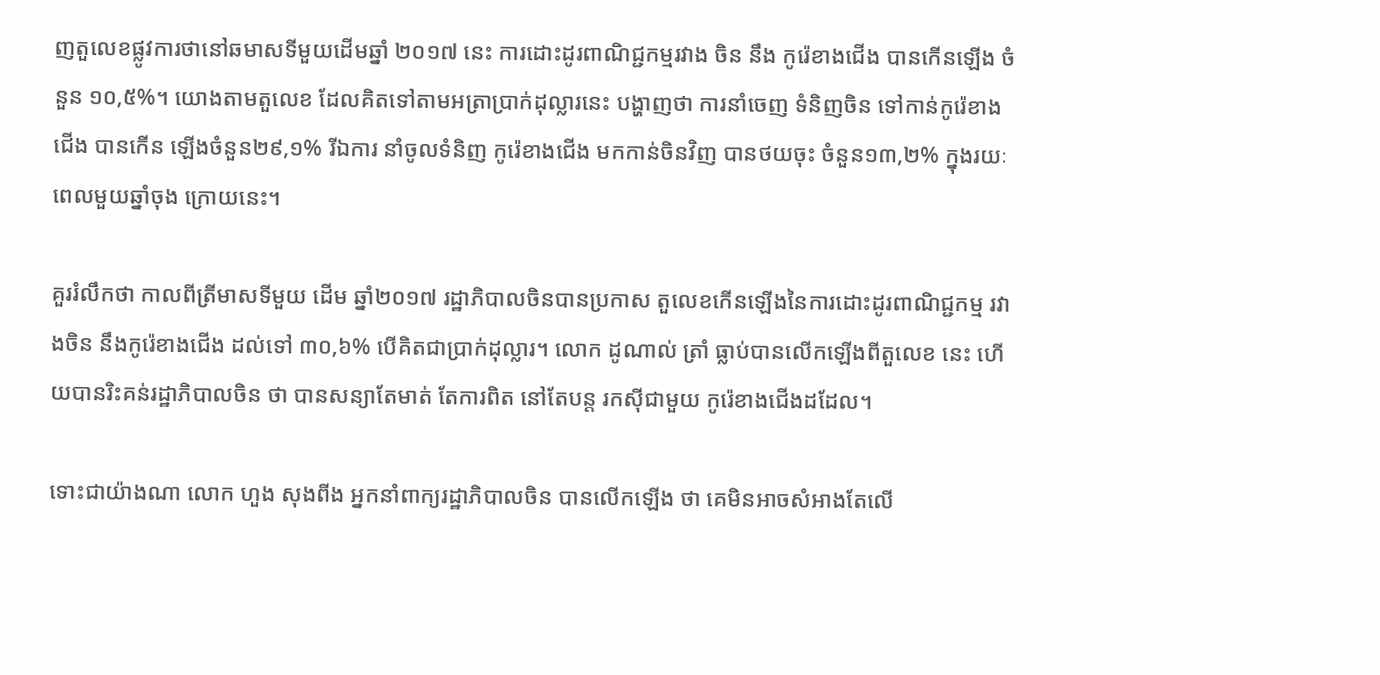ញតួលេខផ្លូវការថានៅឆមាសទីមួយដើមឆ្នាំ ២០១៧ នេះ ការដោះដូរពាណិជ្ជកម្មរវាង ចិន នឹង កូរ៉េខាងជើង បានកើនឡើង ចំនួន ១០,៥%។ យោងតាមតួលេខ ដែលគិតទៅតាមអត្រាប្រាក់ដុល្លារនេះ បង្ហាញថា ការនាំចេញ ទំនិញចិន ទៅកាន់កូរ៉េខាងជើង បានកើន ឡើងចំនួន២៩,១% រីឯការ នាំចូលទំនិញ កូរ៉េខាងជើង មកកាន់ចិនវិញ បានថយចុះ ចំនួន១៣,២% ក្នុងរយៈពេលមួយឆ្នាំចុង ក្រោយនេះ។

គួររំលឹកថា កាលពីត្រីមាសទីមួយ ដើម ឆ្នាំ២០១៧ រដ្ឋាភិបាលចិនបានប្រកាស តួលេខកើនឡើងនៃការដោះដូរពាណិជ្ជកម្ម រវាងចិន នឹងកូរ៉េខាងជើង ដល់ទៅ ៣០,៦% បើគិតជាប្រាក់ដុល្លារ។ លោក ដូណាល់ ត្រាំ ធ្លាប់បានលើកឡើងពីតួលេខ នេះ ហើយបានរិះគន់រដ្ឋាភិបាលចិន ថា បានសន្យាតែមាត់ តែការពិត នៅតែបន្ត រកស៊ីជាមួយ កូរ៉េខាងជើងដដែល។

ទោះជាយ៉ាងណា លោក ហួង សុងពីង អ្នកនាំពាក្យរដ្ឋាភិបាលចិន បានលើកឡើង ថា គេមិនអាចសំអាងតែលើ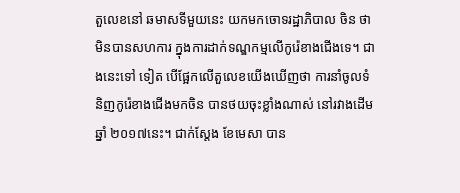តួលេខនៅ ឆមាសទីមួយនេះ យកមកចោទរដ្ឋាភិបាល ចិន ថាមិនបានសហការ ក្នុងការដាក់ទណ្ឌកម្មលើកូរ៉េខាងជើងទេ។ ជាងនេះទៅ ទៀត បើផ្អែកលើតួលេខយើងឃើញថា ការនាំចូលទំនិញកូរ៉េខាងជើងមកចិន បានថយចុះខ្លាំងណាស់ នៅរវាងដើមឆ្នាំ ២០១៧នេះ។ ជាក់ស្តែង ខែមេសា បាន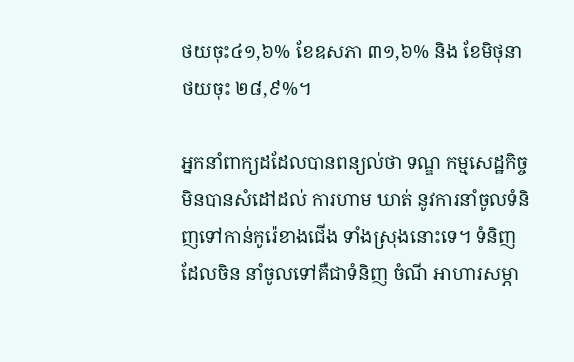ថយចុះ៤១,៦% ខែឧសភា ៣១,៦% និង ខែមិថុនា ថយចុះ ២៨,៩%។

អ្នកនាំពាក្យដដែលបានពន្យល់ថា ទណ្ឌ កម្មសេដ្ឋកិច្ច មិនបានសំដៅដល់ ការហាម ឃាត់ នូវការនាំចូលទំនិញទៅកាន់កូរ៉េខាងជើង ទាំងស្រុងនោះទេ។ ទំនិញ ដែលចិន នាំចូលទៅគឺជាទំនិញ ចំណី អាហារសម្ភា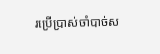រប្រើប្រាស់ចាំបាច់ស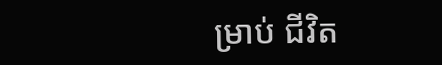ម្រាប់ ជីវិត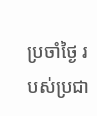ប្រចាំថ្ងៃ របស់ប្រជា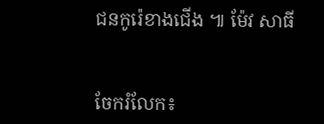ជនកូរ៉េខាងជើង ៕ ម៉ែវ សាធី


ចែករំលែក៖